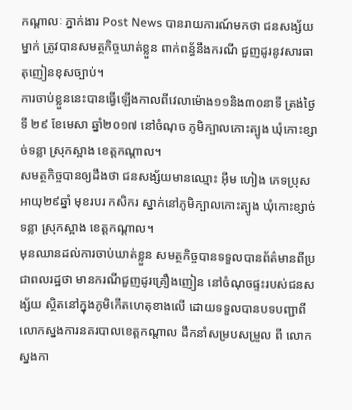កណ្តាលៈ ភ្នាក់ងារ Post News បានរាយការណ៍មកថា ជនសង្ស័យម្នាក់ ត្រូវបានសមត្ថកិច្ចឃាត់ខ្លួន ពាក់ពន្ធ័នឹងករណី ជួញដូរនូវសារធាតុញៀនខុសច្បាប់។
ការចាប់ខ្លួននេះបានធ្វើឡើងកាលពីវេលាម៉ោង១១និង៣០នាទី ត្រង់ថ្ងៃទី ២៩ ខែមេសា ឆ្នាំ២០១៧ នៅចំណុច ភូមិក្បាលកោះត្បូង ឃុំកោះខ្សាច់ទន្លា ស្រុកស្អាង ខេត្តកណ្ដាល។
សមត្ថកិច្ចបានឲ្យដឹងថា ជនសង្ស័យមានឈ្មោះ អ៊ីម ហៀង ភេទប្រុស អាយុ២៩ឆ្នាំ មុខរបរ កសិករ ស្នាក់នៅភូមិក្បាលកោះត្បូង ឃុំកោះខ្សាច់ទន្លា ស្រុកស្អាង ខេត្តកណ្តាល។
មុនឈានដល់ការចាប់ឃាត់ខ្លួន សមត្ថកិច្ចបានទទួលបានព័ត៌មានពីប្រជាពលរដ្ឋថា មានករណីជួញដូរគ្រឿងញៀន នៅចំណុចផ្ទះរបស់ជនសង្ស័យ ស្ថិតនៅក្នុងភូមិកើតហេតុខាងលើ ដោយទទួលបានបទបញ្ជាពីលោកស្នងការនគរបាលខេត្តកណ្តាល ដឹកនាំសម្របសម្រួល ពី លោក ស្នងកា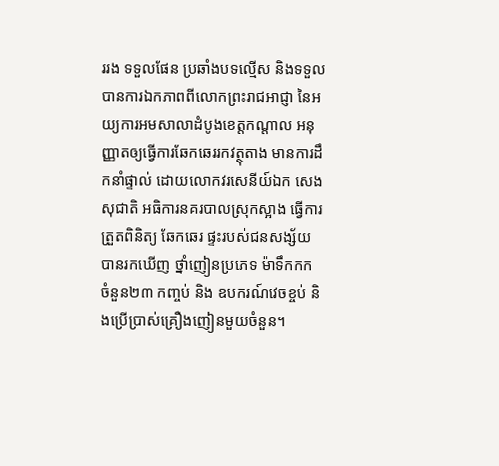ររង ទទួលផែន ប្រឆាំងបទល្មើស និងទទួលបានការឯកភាពពីលោកព្រះរាជអាជ្ញា នៃអយ្យការអមសាលាដំបូងខេត្តកណ្តាល អនុញ្ញាតឲ្យធ្វើការឆែកឆេររកវត្ថុតាង មានការដឹកនាំផ្ទាល់ ដោយលោកវរសេនីយ៍ឯក សេង សុជាតិ អធិការនគរបាលស្រុកស្អាង ធ្វើការត្រួតពិនិត្យ ឆែកឆេរ ផ្ទះរបស់ជនសង្ស័យ បានរកឃើញ ថ្នាំញៀនប្រភេទ ម៉ាទឹកកក ចំនួន២៣ កញ្ចប់ និង ឧបករណ៍វេចខ្ចប់ និងប្រើប្រាស់គ្រឿងញៀនមួយចំនួន។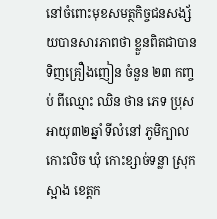នៅចំពោះមុខសមត្ថកិច្ចជនសង្ស័យបានសារភាពថា ខ្លួនពិតជាបានទិញគ្រឿងញៀន ចំនួន ២៣ កញ្ចប់ ពីឈ្មោះ ឈិន ថាន ភេទ ប្រុស អាយុ៣២ឆ្នាំ ទីលំនៅ ភូមិក្បាលកោះលិច ឃុំ កោះខ្សាច់ទន្លា ស្រុកស្អាង ខេត្តក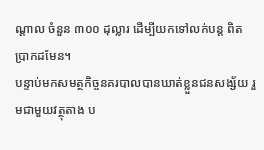ណ្តាល ចំនួន ៣០០ ដុល្លារ ដើម្បីយកទៅលក់បន្ត ពិតប្រាកដមែន។
បន្ទាប់មកសមត្ថកិច្ចនគរបាលបានឃាត់ខ្លួនជនសង្ស័យ រួមជាមួយវត្ថុតាង ប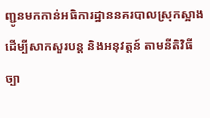ញ្ជូនមកកាន់អធិការដ្ឋាននគរបាលស្រុកស្អាង ដើម្បីសាកសួរបន្ត និងអនុវត្តន៍ តាមនីតិវិធីច្បា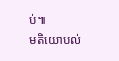ប់៕
មតិយោបល់